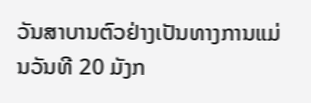ວັນສາບານຕົວຢ່າງເປັນທາງການແມ່ນວັນທີ 20 ມັງກ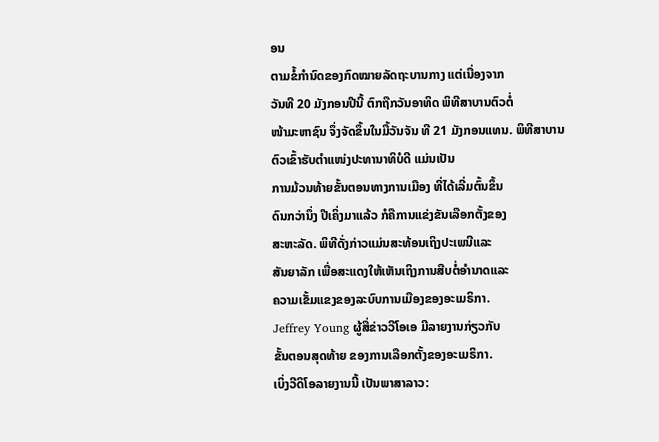ອນ
ຕາມຂໍ້ກໍານົດຂອງກົດໝາຍລັດຖະບານກາງ ແຕ່ເນື່ອງຈາກ
ວັນທີ 20 ມັງກອນປີນີ້ ຕົກຖືກວັນອາທິດ ພິທີສາບານຕົວຕໍ່
ໜ້າມະຫາຊົນ ຈຶ່ງຈັດຂຶ້ນໃນມື້ວັນຈັນ ທີ 21 ມັງກອນແທນ. ພິທີສາບານຕົວເຂົ້າຮັບຕໍາແໜ່ງປະທານາທິບໍດີ ແມ່ນເປັນ
ການມ້ວນທ້າຍຂັ້ນຕອນທາງການເມືອງ ທີ່ໄດ້ເລີ່ມຕົ້ນຂຶ້ນ
ດົນກວ່ານຶ່ງ ປີເຄິ່ງມາແລ້ວ ກໍຄືການແຂ່ງຂັນເລືອກຕັ້ງຂອງ
ສະຫະລັດ. ພິທີດັ່ງກ່າວແມ່ນສະທ້ອນເຖິງປະເພນີແລະ
ສັນຍາລັກ ເພື່ອສະແດງໃຫ້ເຫັນເຖິງການສືບຕໍ່ອໍານາດແລະ
ຄວາມເຂັ້ມແຂງຂອງລະບົບການເມືອງຂອງອະເມຣິກາ.
Jeffrey Young ຜູ້ສື່ຂ່າວວີໂອເອ ມີລາຍງານກ່ຽວກັບ
ຂັ້ນຕອນສຸດທ້າຍ ຂອງການເລືອກຕັ້ງຂອງອະເມຣິກາ.
ເບິ່ງວີດິໂອລາຍງານນີ້ ເປັນພາສາລາວ: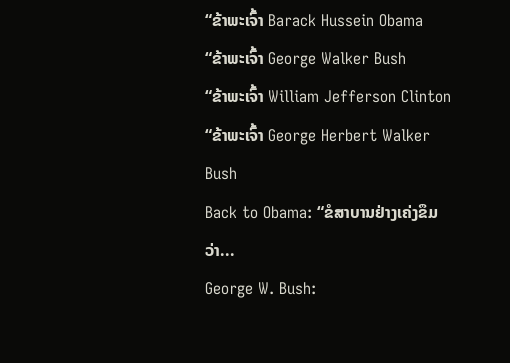“ຂ້າພະເຈົ້າ Barack Hussein Obama
“ຂ້າພະເຈົ້າ George Walker Bush
“ຂ້າພະເຈົ້າ William Jefferson Clinton
“ຂ້າພະເຈົ້າ George Herbert Walker Bush
Back to Obama: “ຂໍສາບານຢ່າງເຄ່ງຂຶມວ່າ...
George W. Bush: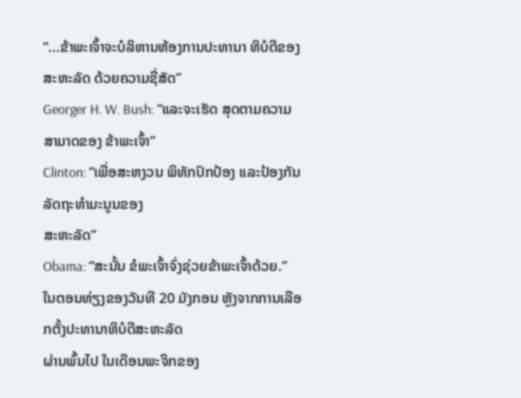“...ຂ້າພະເຈົ້າຈະບໍລິຫານຫ້ອງການປະທານາ ທິບໍດີຂອງສະຫະລັດ ດ້ວຍຄວາມຊື່ສັດ”
Georger H. W. Bush: “ແລະຈະເຮັດ ສຸດຕາມຄວາມສາມາດຂອງ ຂ້າພະເຈົ້າ”
Clinton: “ເພື່ອສະຫງວນ ພິທັກປົກປ້ອງ ແລະປ້ອງກັນລັດຖະທໍາມະນູນຂອງ
ສະຫະລັດ”
Obama: “ສະນັ້ນ ຂໍພະເຈົ້າຈົ່ງຊ່ວຍຂ້າພະເຈົ້າດ້ວຍ.”
ໃນຕອນທ່ຽງຂອງວັນທີ 20 ມັງກອນ ຫຼັງຈາກການເລືອກຕັ້ງປະທານາທິບໍດີສະຫະລັດ
ຜ່ານພົ້ນໄປ ໃນເດືອນພະຈິກຂອງ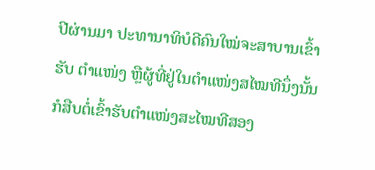ປີຜ່ານມາ ປະທານາທິບໍດີຄົນໃໝ່ຈະສາບານເຂົ້າຮັບ ຕໍາແໜ່ງ ຫຼືຜູ້ທີ່ຢູ່ໃນຕໍາແໜ່ງສໄໝທີນຶ່ງນັ້ນ ກໍສືບຕໍ່ເຂົ້າຮັບຕໍາແໜ່ງສະໄໝທີສອງ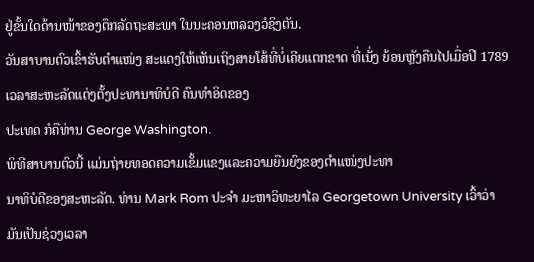ຢູ່ຂັ້ນໃດດ້ານໜ້າຂອງຕຶກລັດຖະສະພາ ໃນນະຄອນຫລວງວໍຊິງຕັນ.
ວັນສາບານຕົວເຂົ້າຮັບຕໍາແໜ່ງ ສະແດງໃຫ້ເຫັນເຖິງສາຍໂສ້ທີ່ບໍ່ເຄີຍແຕກຂາດ ທີ່ເນັ່ງ ຍ້ອນຫຼັງຄືນໄປເມື່ອປີ 1789 ເວລາສະຫະລັດແຕ່ງຕັ້ງປະທານາທິບໍດີ ຄົນທໍາອິດຂອງ
ປະເທດ ກໍຄືທ່ານ George Washington.
ພິທີສາບານຕົວນີ້ ແມ່ນຖ່າຍທອດຄວາມເຂັ້ມແຂງແລະຄວາມຍືນຍົງຂອງຕໍາແໜ່ງປະທາ
ນາທິບໍດີຂອງສະຫະລັດ. ທ່ານ Mark Rom ປະຈໍາ ມະຫາວິທະຍາໄລ Georgetown University ເວົ້າວ່າ ມັນເປັນຊ່ວງເວລາ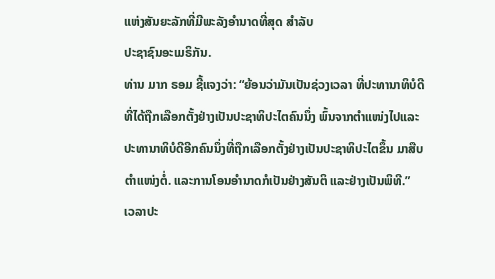ແຫ່ງສັນຍະລັກທີ່ມີພະລັງອໍານາດທີ່ສຸດ ສໍາລັບ
ປະຊາຊົນອະເມຣິກັນ.
ທ່ານ ມາກ ຣອມ ຊີ້ແຈງວ່າ: “ຍ້ອນວ່າມັນເປັນຊ່ວງເວລາ ທີ່ປະທານາທິບໍດີ
ທີ່ໄດ້ຖືກເລືອກຕັ້ງຢ່າງເປັນປະຊາທິປະໄຕຄົນນຶ່ງ ພົ້ນຈາກຕໍາແໜ່ງໄປແລະ
ປະທານາທິບໍດີອີກຄົນນຶ່ງທີ່ຖືກເລືອກຕັ້ງຢ່າງເປັນປະຊາທິປະໄຕຂຶ້ນ ມາສືບ
ຕໍາແໜ່ງຕໍ່. ແລະການໂອນອໍານາດກໍເປັນຢ່າງສັນຕິ ແລະຢ່າງເປັນພິທີ.”
ເວລາປະ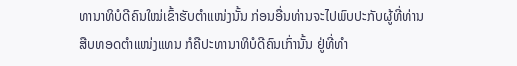ທານາທິບໍດີຄົນໃໝ່ເຂົ້າຮັບຕໍາແໜ່ງນັ້ນ ກ່ອນອື່ນທ່ານຈະໄປພົບປະກັບຜູ້ທີ່ທ່ານ
ສືບທອດຕໍາແໜ່ງແທນ ກໍຄືປະທານາທິບໍດີຄົນເກົ່ານັ້ນ ຢູ່ທີ່ທໍາ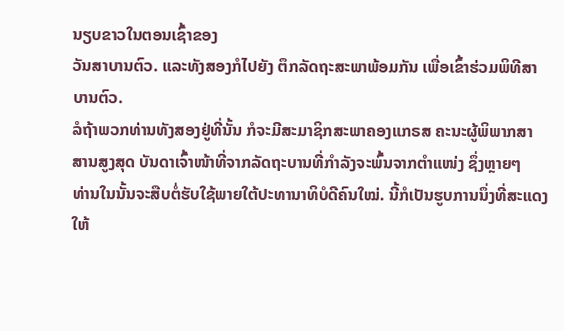ນຽບຂາວໃນຕອນເຊົ້າຂອງ
ວັນສາບານຕົວ. ແລະທັງສອງກໍໄປຍັງ ຕຶກລັດຖະສະພາພ້ອມກັນ ເພື່ອເຂົ້າຮ່ວມພິທີສາ
ບານຕົວ.
ລໍຖ້າພວກທ່ານທັງສອງຢູ່ທີ່ນັ້ນ ກໍຈະມີສະມາຊິກສະພາຄອງແກຣສ ຄະນະຜູ້ພິພາກສາ
ສານສູງສຸດ ບັນດາເຈົ້າໜ້າທີ່ຈາກລັດຖະບານທີ່ກໍາລັງຈະພົ້ນຈາກຕໍາແໜ່ງ ຊຶ່ງຫຼາຍໆ
ທ່ານໃນນັ້ນຈະສືບຕໍ່ຮັບໃຊ້ພາຍໃຕ້ປະທານາທິບໍດີຄົນໃໝ່. ນີ້ກໍເປັນຮູບການນຶ່ງທີ່ສະແດງ
ໃຫ້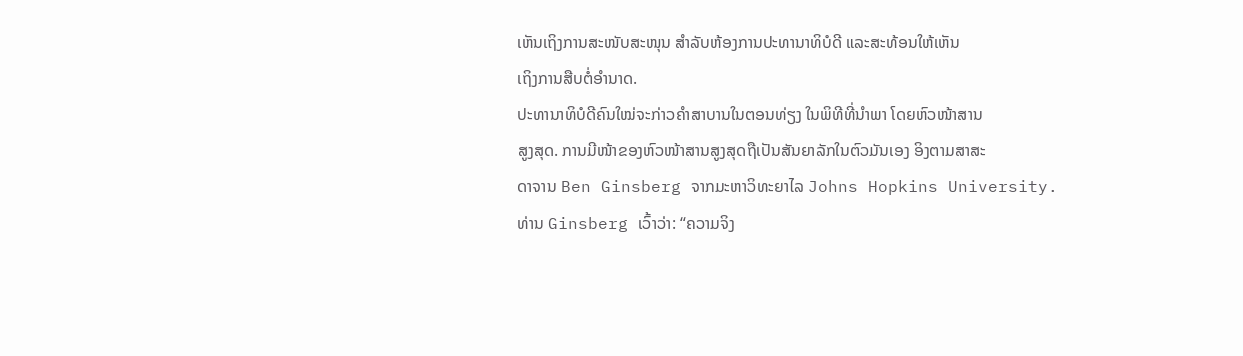ເຫັນເຖິງການສະໜັບສະໜຸນ ສໍາລັບຫ້ອງການປະທານາທິບໍດີ ແລະສະທ້ອນໃຫ້ເຫັນ
ເຖິງການສືບຕໍ່ອໍານາດ.
ປະທານາທິບໍດີຄົນໃໝ່ຈະກ່າວຄໍາສາບານໃນຕອນທ່ຽງ ໃນພິທີທີ່ນໍາພາ ໂດຍຫົວໜ້າສານ
ສູງສຸດ. ການມີໜ້າຂອງຫົວໜ້າສານສູງສຸດຖືເປັນສັນຍາລັກໃນຕົວມັນເອງ ອິງຕາມສາສະ
ດາຈານ Ben Ginsberg ຈາກມະຫາວິທະຍາໄລ Johns Hopkins University.
ທ່ານ Ginsberg ເວົ້າວ່າ: “ຄວາມຈິງ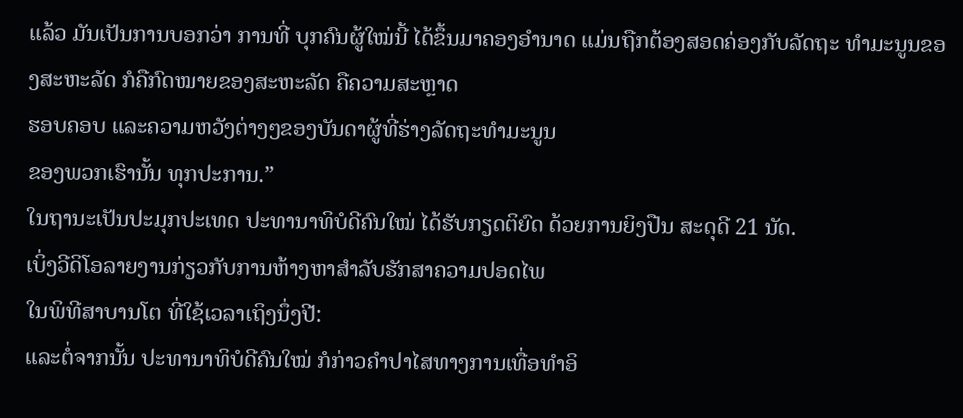ແລ້ວ ມັນເປັນການບອກວ່າ ການທີ່ ບຸກຄົນຜູ້ໃໝ່ນີ້ ໄດ້ຂຶ້ນມາຄອງອໍານາດ ແມ່ນຖືກຕ້ອງສອດຄ່ອງກັບລັດຖະ ທໍາມະນູນຂອງສະຫະລັດ ກໍຄືກົດໝາຍຂອງສະຫະລັດ ຄືຄວາມສະຫຼາດ
ຮອບຄອບ ແລະຄວາມຫວັງຕ່າງໆຂອງບັນດາຜູ້ທີ່ຮ່າງລັດຖະທໍາມະນູນ
ຂອງພວກເຮົານັ້ນ ທຸກປະການ.”
ໃນຖານະເປັນປະມຸກປະເທດ ປະທານາທິບໍດີຄົນໃໝ່ ໄດ້ຮັບກຽດຕິຍົດ ດ້ວຍການຍິງປືນ ສະດຸດີ 21 ນັດ.
ເບິ່ງວີດິໂອລາຍງານກ່ຽວກັບການຫ້າງຫາສໍາລັບຮັກສາຄວາມປອດໄພ
ໃນພິທີສາບານໂຕ ທີ່ໃຊ້ເວລາເຖິງນຶ່ງປີ:
ແລະຕໍ່ຈາກນັ້ນ ປະທານາທິບໍດີຄົນໃໝ່ ກໍກ່າວຄໍາປາໄສທາງການເທື່ອທໍາອິ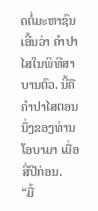ດຕໍ່ມະຫາຊົນ ເອີ້ນວ່າ ຄໍາປາໄສໃນພິທີສາບານຕົວ. ນີ້ຄືຄໍາປາໄສຕອນນຶ່ງຂອງທ່ານໂອບາມາ ເມື່ອສີ່ປີກ່ອນ.
“ມື້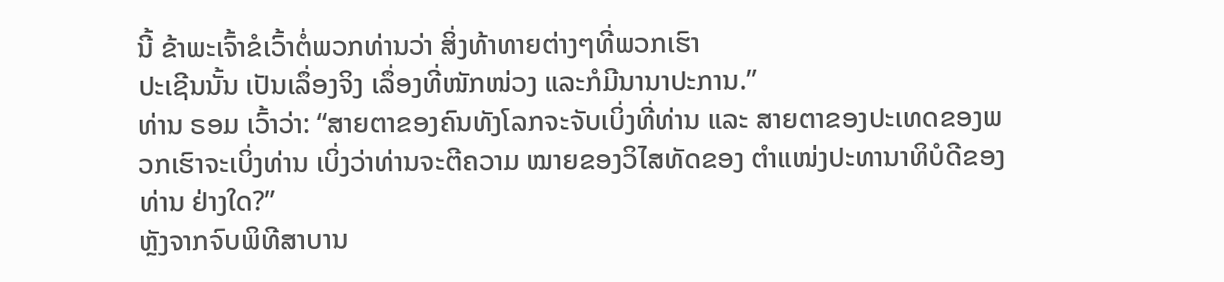ນີ້ ຂ້າພະເຈົ້າຂໍເວົ້າຕໍ່ພວກທ່ານວ່າ ສິ່ງທ້າທາຍຕ່າງໆທີ່ພວກເຮົາ
ປະເຊີນນັ້ນ ເປັນເລຶ່ອງຈິງ ເລຶ່ອງທີ່ໜັກໜ່ວງ ແລະກໍມີນານາປະການ.”
ທ່ານ ຣອມ ເວົ້າວ່າ: “ສາຍຕາຂອງຄົນທັງໂລກຈະຈັບເບິ່ງທີ່ທ່ານ ແລະ ສາຍຕາຂອງປະເທດຂອງພວກເຮົາຈະເບິ່ງທ່ານ ເບິ່ງວ່າທ່ານຈະຕີຄວາມ ໝາຍຂອງວິໄສທັດຂອງ ຕໍາແໜ່ງປະທານາທິບໍດີຂອງທ່ານ ຢ່າງໃດ?”
ຫຼັງຈາກຈົບພິທີສາບານ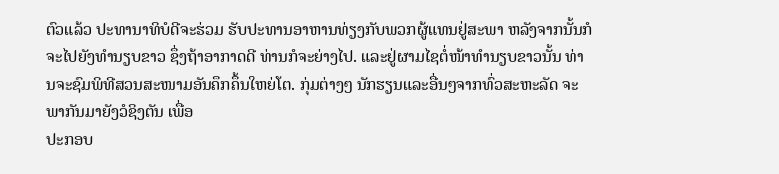ຕົວແລ້ວ ປະທານາທິບໍດີຈະຮ່ວມ ຮັບປະທານອາຫານທ່ຽງກັບພວກຜູ້ແທນຢູ່ສະພາ ຫລັງຈາກນັ້ນກໍຈະໄປຍັງທໍານຽບຂາວ ຊຶ່ງຖ້າອາກາດດີ ທ່ານກໍຈະຍ່າງໄປ. ແລະຢູ່ຜາມໄຊຕໍ່ໜ້າທໍານຽບຂາວນັ້ນ ທ່ານຈະຊົມພິທີສວນສະໜາມອັນຄຶກຄຶ້ນໃຫຍ່ໂຕ. ກຸ່ມຕ່າງໆ ນັກຮຽນແລະອື່ນໆຈາກທົ່ວສະຫະລັດ ຈະພາກັນມາຍັງວໍຊິງຕັນ ເພື່ອ
ປະກອບ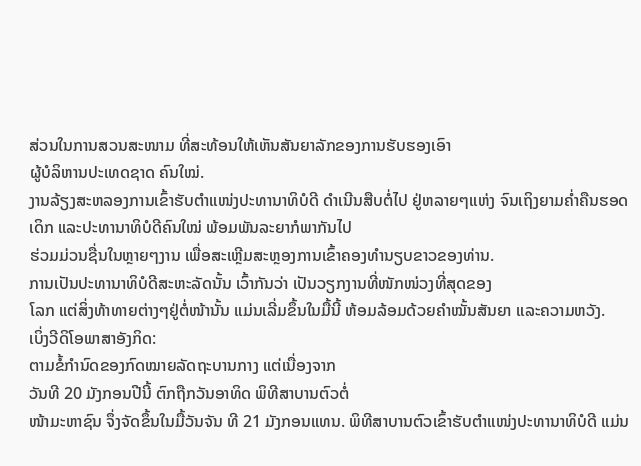ສ່ວນໃນການສວນສະໜາມ ທີ່ສະທ້ອນໃຫ້ເຫັນສັນຍາລັກຂອງການຮັບຮອງເອົາ
ຜູ້ບໍລິຫານປະເທດຊາດ ຄົນໃໝ່.
ງານລ້ຽງສະຫລອງການເຂົ້າຮັບຕໍາແໜ່ງປະທານາທິບໍດີ ດໍາເນີນສືບຕໍ່ໄປ ຢູ່ຫລາຍໆແຫ່ງ ຈົນເຖິງຍາມຄໍ່າຄືນຮອດເດິກ ແລະປະທານາທິບໍດີຄົນໃໝ່ ພ້ອມພັນລະຍາກໍພາກັນໄປ
ຮ່ວມມ່ວນຊື່ນໃນຫຼາຍໆງານ ເພື່ອສະເຫຼີມສະຫຼອງການເຂົ້າຄອງທໍານຽບຂາວຂອງທ່ານ.
ການເປັນປະທານາທິບໍດີສະຫະລັດນັ້ນ ເວົ້າກັນວ່າ ເປັນວຽກງານທີ່ໜັກໜ່ວງທີ່ສຸດຂອງ
ໂລກ ແຕ່ສິ່ງທ້າທາຍຕ່າງໆຢູ່ຕໍ່ໜ້ານັ້ນ ແມ່ນເລີ່ມຂຶ້ນໃນມື້ນີ້ ຫ້ອມລ້ອມດ້ວຍຄໍາໝັ້ນສັນຍາ ແລະຄວາມຫວັງ.
ເບິ່ງວີດິໂອພາສາອັງກິດ:
ຕາມຂໍ້ກໍານົດຂອງກົດໝາຍລັດຖະບານກາງ ແຕ່ເນື່ອງຈາກ
ວັນທີ 20 ມັງກອນປີນີ້ ຕົກຖືກວັນອາທິດ ພິທີສາບານຕົວຕໍ່
ໜ້າມະຫາຊົນ ຈຶ່ງຈັດຂຶ້ນໃນມື້ວັນຈັນ ທີ 21 ມັງກອນແທນ. ພິທີສາບານຕົວເຂົ້າຮັບຕໍາແໜ່ງປະທານາທິບໍດີ ແມ່ນ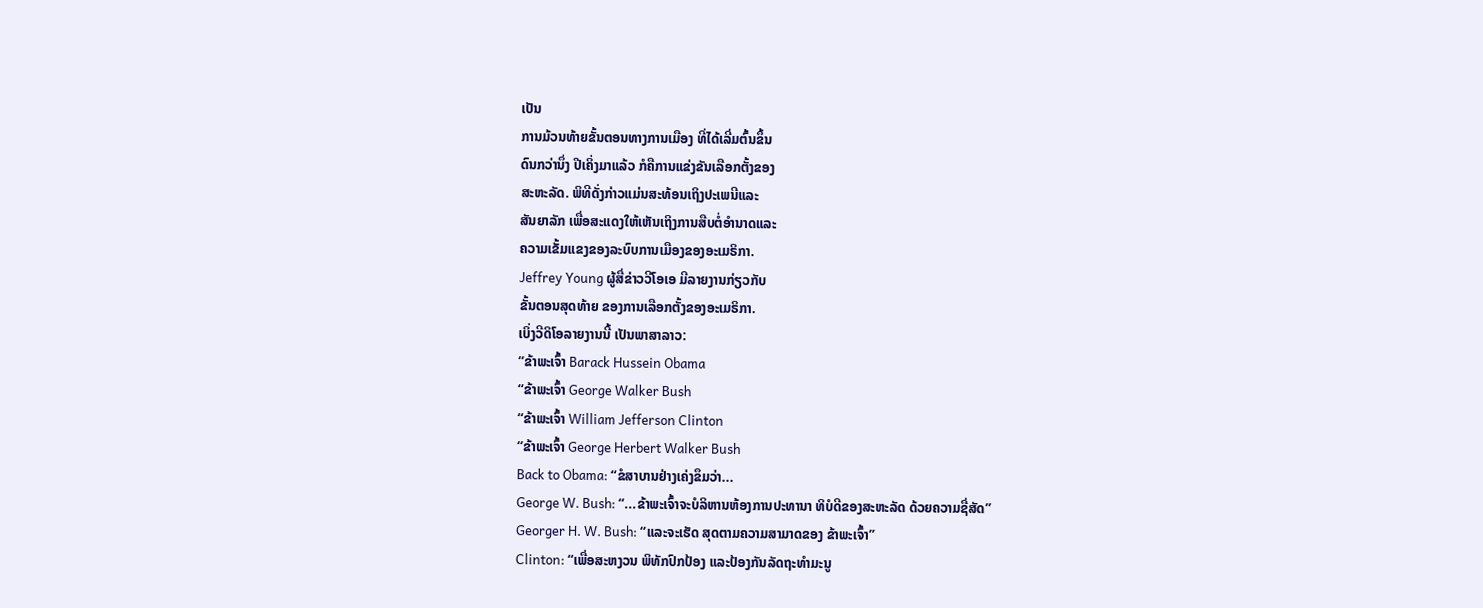ເປັນ
ການມ້ວນທ້າຍຂັ້ນຕອນທາງການເມືອງ ທີ່ໄດ້ເລີ່ມຕົ້ນຂຶ້ນ
ດົນກວ່ານຶ່ງ ປີເຄິ່ງມາແລ້ວ ກໍຄືການແຂ່ງຂັນເລືອກຕັ້ງຂອງ
ສະຫະລັດ. ພິທີດັ່ງກ່າວແມ່ນສະທ້ອນເຖິງປະເພນີແລະ
ສັນຍາລັກ ເພື່ອສະແດງໃຫ້ເຫັນເຖິງການສືບຕໍ່ອໍານາດແລະ
ຄວາມເຂັ້ມແຂງຂອງລະບົບການເມືອງຂອງອະເມຣິກາ.
Jeffrey Young ຜູ້ສື່ຂ່າວວີໂອເອ ມີລາຍງານກ່ຽວກັບ
ຂັ້ນຕອນສຸດທ້າຍ ຂອງການເລືອກຕັ້ງຂອງອະເມຣິກາ.
ເບິ່ງວີດິໂອລາຍງານນີ້ ເປັນພາສາລາວ:
“ຂ້າພະເຈົ້າ Barack Hussein Obama
“ຂ້າພະເຈົ້າ George Walker Bush
“ຂ້າພະເຈົ້າ William Jefferson Clinton
“ຂ້າພະເຈົ້າ George Herbert Walker Bush
Back to Obama: “ຂໍສາບານຢ່າງເຄ່ງຂຶມວ່າ...
George W. Bush: “...ຂ້າພະເຈົ້າຈະບໍລິຫານຫ້ອງການປະທານາ ທິບໍດີຂອງສະຫະລັດ ດ້ວຍຄວາມຊື່ສັດ”
Georger H. W. Bush: “ແລະຈະເຮັດ ສຸດຕາມຄວາມສາມາດຂອງ ຂ້າພະເຈົ້າ”
Clinton: “ເພື່ອສະຫງວນ ພິທັກປົກປ້ອງ ແລະປ້ອງກັນລັດຖະທໍາມະນູ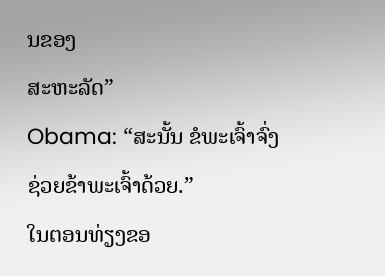ນຂອງ
ສະຫະລັດ”
Obama: “ສະນັ້ນ ຂໍພະເຈົ້າຈົ່ງຊ່ວຍຂ້າພະເຈົ້າດ້ວຍ.”
ໃນຕອນທ່ຽງຂອ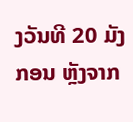ງວັນທີ 20 ມັງກອນ ຫຼັງຈາກ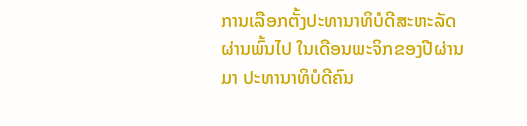ການເລືອກຕັ້ງປະທານາທິບໍດີສະຫະລັດ
ຜ່ານພົ້ນໄປ ໃນເດືອນພະຈິກຂອງປີຜ່ານມາ ປະທານາທິບໍດີຄົນ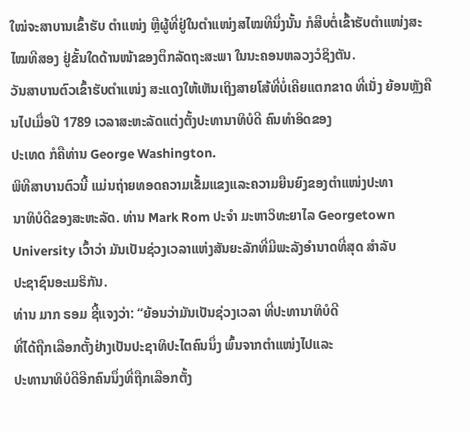ໃໝ່ຈະສາບານເຂົ້າຮັບ ຕໍາແໜ່ງ ຫຼືຜູ້ທີ່ຢູ່ໃນຕໍາແໜ່ງສໄໝທີນຶ່ງນັ້ນ ກໍສືບຕໍ່ເຂົ້າຮັບຕໍາແໜ່ງສະໄໝທີສອງ ຢູ່ຂັ້ນໃດດ້ານໜ້າຂອງຕຶກລັດຖະສະພາ ໃນນະຄອນຫລວງວໍຊິງຕັນ.
ວັນສາບານຕົວເຂົ້າຮັບຕໍາແໜ່ງ ສະແດງໃຫ້ເຫັນເຖິງສາຍໂສ້ທີ່ບໍ່ເຄີຍແຕກຂາດ ທີ່ເນັ່ງ ຍ້ອນຫຼັງຄືນໄປເມື່ອປີ 1789 ເວລາສະຫະລັດແຕ່ງຕັ້ງປະທານາທິບໍດີ ຄົນທໍາອິດຂອງ
ປະເທດ ກໍຄືທ່ານ George Washington.
ພິທີສາບານຕົວນີ້ ແມ່ນຖ່າຍທອດຄວາມເຂັ້ມແຂງແລະຄວາມຍືນຍົງຂອງຕໍາແໜ່ງປະທາ
ນາທິບໍດີຂອງສະຫະລັດ. ທ່ານ Mark Rom ປະຈໍາ ມະຫາວິທະຍາໄລ Georgetown University ເວົ້າວ່າ ມັນເປັນຊ່ວງເວລາແຫ່ງສັນຍະລັກທີ່ມີພະລັງອໍານາດທີ່ສຸດ ສໍາລັບ
ປະຊາຊົນອະເມຣິກັນ.
ທ່ານ ມາກ ຣອມ ຊີ້ແຈງວ່າ: “ຍ້ອນວ່າມັນເປັນຊ່ວງເວລາ ທີ່ປະທານາທິບໍດີ
ທີ່ໄດ້ຖືກເລືອກຕັ້ງຢ່າງເປັນປະຊາທິປະໄຕຄົນນຶ່ງ ພົ້ນຈາກຕໍາແໜ່ງໄປແລະ
ປະທານາທິບໍດີອີກຄົນນຶ່ງທີ່ຖືກເລືອກຕັ້ງ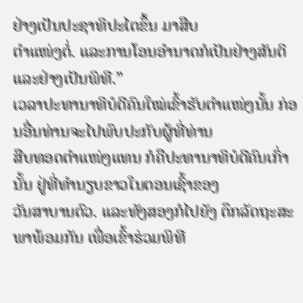ຢ່າງເປັນປະຊາທິປະໄຕຂຶ້ນ ມາສືບ
ຕໍາແໜ່ງຕໍ່. ແລະການໂອນອໍານາດກໍເປັນຢ່າງສັນຕິ ແລະຢ່າງເປັນພິທີ.”
ເວລາປະທານາທິບໍດີຄົນໃໝ່ເຂົ້າຮັບຕໍາແໜ່ງນັ້ນ ກ່ອນອື່ນທ່ານຈະໄປພົບປະກັບຜູ້ທີ່ທ່ານ
ສືບທອດຕໍາແໜ່ງແທນ ກໍຄືປະທານາທິບໍດີຄົນເກົ່ານັ້ນ ຢູ່ທີ່ທໍານຽບຂາວໃນຕອນເຊົ້າຂອງ
ວັນສາບານຕົວ. ແລະທັງສອງກໍໄປຍັງ ຕຶກລັດຖະສະພາພ້ອມກັນ ເພື່ອເຂົ້າຮ່ວມພິທີ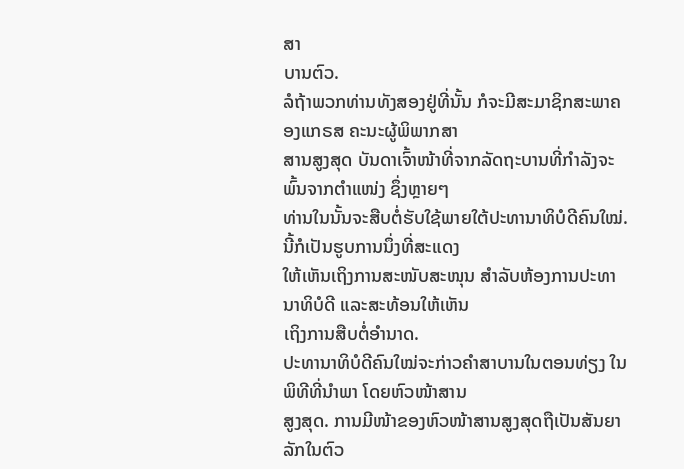ສາ
ບານຕົວ.
ລໍຖ້າພວກທ່ານທັງສອງຢູ່ທີ່ນັ້ນ ກໍຈະມີສະມາຊິກສະພາຄອງແກຣສ ຄະນະຜູ້ພິພາກສາ
ສານສູງສຸດ ບັນດາເຈົ້າໜ້າທີ່ຈາກລັດຖະບານທີ່ກໍາລັງຈະພົ້ນຈາກຕໍາແໜ່ງ ຊຶ່ງຫຼາຍໆ
ທ່ານໃນນັ້ນຈະສືບຕໍ່ຮັບໃຊ້ພາຍໃຕ້ປະທານາທິບໍດີຄົນໃໝ່. ນີ້ກໍເປັນຮູບການນຶ່ງທີ່ສະແດງ
ໃຫ້ເຫັນເຖິງການສະໜັບສະໜຸນ ສໍາລັບຫ້ອງການປະທານາທິບໍດີ ແລະສະທ້ອນໃຫ້ເຫັນ
ເຖິງການສືບຕໍ່ອໍານາດ.
ປະທານາທິບໍດີຄົນໃໝ່ຈະກ່າວຄໍາສາບານໃນຕອນທ່ຽງ ໃນພິທີທີ່ນໍາພາ ໂດຍຫົວໜ້າສານ
ສູງສຸດ. ການມີໜ້າຂອງຫົວໜ້າສານສູງສຸດຖືເປັນສັນຍາລັກໃນຕົວ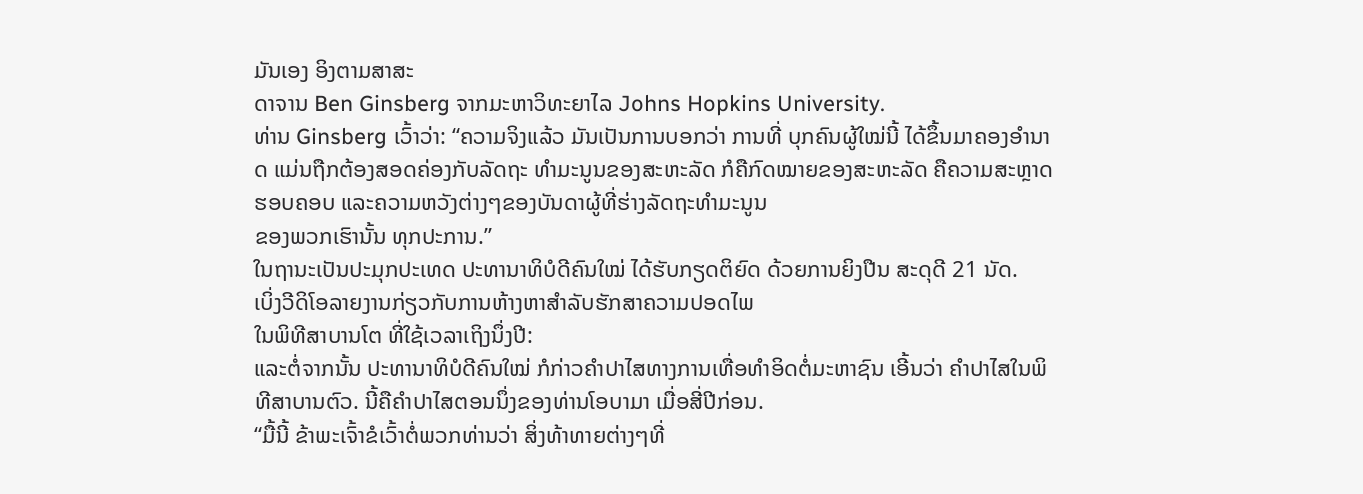ມັນເອງ ອິງຕາມສາສະ
ດາຈານ Ben Ginsberg ຈາກມະຫາວິທະຍາໄລ Johns Hopkins University.
ທ່ານ Ginsberg ເວົ້າວ່າ: “ຄວາມຈິງແລ້ວ ມັນເປັນການບອກວ່າ ການທີ່ ບຸກຄົນຜູ້ໃໝ່ນີ້ ໄດ້ຂຶ້ນມາຄອງອໍານາດ ແມ່ນຖືກຕ້ອງສອດຄ່ອງກັບລັດຖະ ທໍາມະນູນຂອງສະຫະລັດ ກໍຄືກົດໝາຍຂອງສະຫະລັດ ຄືຄວາມສະຫຼາດ
ຮອບຄອບ ແລະຄວາມຫວັງຕ່າງໆຂອງບັນດາຜູ້ທີ່ຮ່າງລັດຖະທໍາມະນູນ
ຂອງພວກເຮົານັ້ນ ທຸກປະການ.”
ໃນຖານະເປັນປະມຸກປະເທດ ປະທານາທິບໍດີຄົນໃໝ່ ໄດ້ຮັບກຽດຕິຍົດ ດ້ວຍການຍິງປືນ ສະດຸດີ 21 ນັດ.
ເບິ່ງວີດິໂອລາຍງານກ່ຽວກັບການຫ້າງຫາສໍາລັບຮັກສາຄວາມປອດໄພ
ໃນພິທີສາບານໂຕ ທີ່ໃຊ້ເວລາເຖິງນຶ່ງປີ:
ແລະຕໍ່ຈາກນັ້ນ ປະທານາທິບໍດີຄົນໃໝ່ ກໍກ່າວຄໍາປາໄສທາງການເທື່ອທໍາອິດຕໍ່ມະຫາຊົນ ເອີ້ນວ່າ ຄໍາປາໄສໃນພິທີສາບານຕົວ. ນີ້ຄືຄໍາປາໄສຕອນນຶ່ງຂອງທ່ານໂອບາມາ ເມື່ອສີ່ປີກ່ອນ.
“ມື້ນີ້ ຂ້າພະເຈົ້າຂໍເວົ້າຕໍ່ພວກທ່ານວ່າ ສິ່ງທ້າທາຍຕ່າງໆທີ່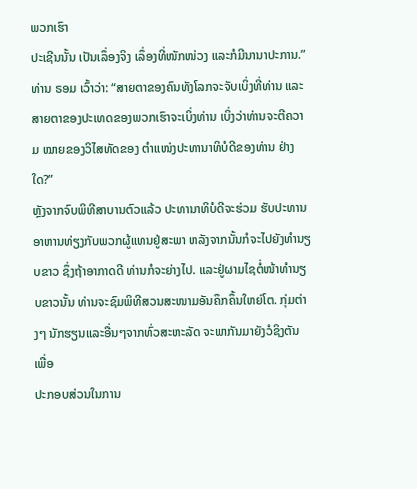ພວກເຮົາ
ປະເຊີນນັ້ນ ເປັນເລຶ່ອງຈິງ ເລຶ່ອງທີ່ໜັກໜ່ວງ ແລະກໍມີນານາປະການ.”
ທ່ານ ຣອມ ເວົ້າວ່າ: “ສາຍຕາຂອງຄົນທັງໂລກຈະຈັບເບິ່ງທີ່ທ່ານ ແລະ ສາຍຕາຂອງປະເທດຂອງພວກເຮົາຈະເບິ່ງທ່ານ ເບິ່ງວ່າທ່ານຈະຕີຄວາມ ໝາຍຂອງວິໄສທັດຂອງ ຕໍາແໜ່ງປະທານາທິບໍດີຂອງທ່ານ ຢ່າງໃດ?”
ຫຼັງຈາກຈົບພິທີສາບານຕົວແລ້ວ ປະທານາທິບໍດີຈະຮ່ວມ ຮັບປະທານອາຫານທ່ຽງກັບພວກຜູ້ແທນຢູ່ສະພາ ຫລັງຈາກນັ້ນກໍຈະໄປຍັງທໍານຽບຂາວ ຊຶ່ງຖ້າອາກາດດີ ທ່ານກໍຈະຍ່າງໄປ. ແລະຢູ່ຜາມໄຊຕໍ່ໜ້າທໍານຽບຂາວນັ້ນ ທ່ານຈະຊົມພິທີສວນສະໜາມອັນຄຶກຄຶ້ນໃຫຍ່ໂຕ. ກຸ່ມຕ່າງໆ ນັກຮຽນແລະອື່ນໆຈາກທົ່ວສະຫະລັດ ຈະພາກັນມາຍັງວໍຊິງຕັນ ເພື່ອ
ປະກອບສ່ວນໃນການ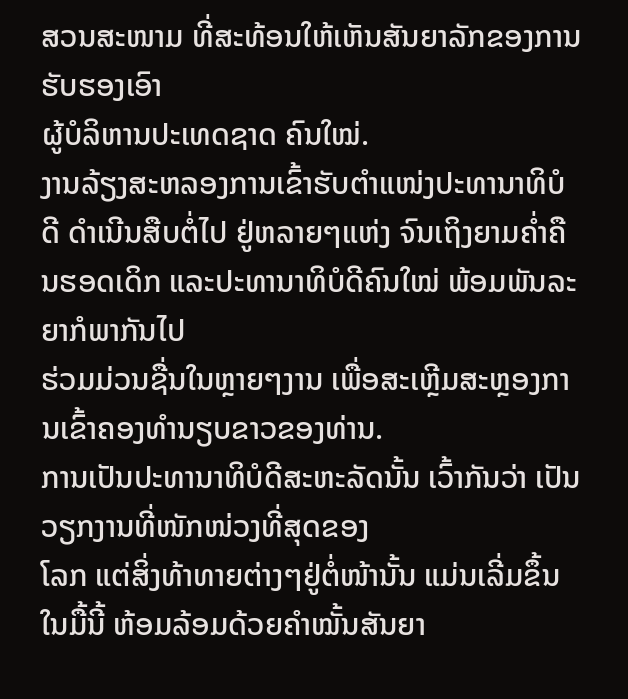ສວນສະໜາມ ທີ່ສະທ້ອນໃຫ້ເຫັນສັນຍາລັກຂອງການຮັບຮອງເອົາ
ຜູ້ບໍລິຫານປະເທດຊາດ ຄົນໃໝ່.
ງານລ້ຽງສະຫລອງການເຂົ້າຮັບຕໍາແໜ່ງປະທານາທິບໍດີ ດໍາເນີນສືບຕໍ່ໄປ ຢູ່ຫລາຍໆແຫ່ງ ຈົນເຖິງຍາມຄໍ່າຄືນຮອດເດິກ ແລະປະທານາທິບໍດີຄົນໃໝ່ ພ້ອມພັນລະຍາກໍພາກັນໄປ
ຮ່ວມມ່ວນຊື່ນໃນຫຼາຍໆງານ ເພື່ອສະເຫຼີມສະຫຼອງການເຂົ້າຄອງທໍານຽບຂາວຂອງທ່ານ.
ການເປັນປະທານາທິບໍດີສະຫະລັດນັ້ນ ເວົ້າກັນວ່າ ເປັນວຽກງານທີ່ໜັກໜ່ວງທີ່ສຸດຂອງ
ໂລກ ແຕ່ສິ່ງທ້າທາຍຕ່າງໆຢູ່ຕໍ່ໜ້ານັ້ນ ແມ່ນເລີ່ມຂຶ້ນໃນມື້ນີ້ ຫ້ອມລ້ອມດ້ວຍຄໍາໝັ້ນສັນຍາ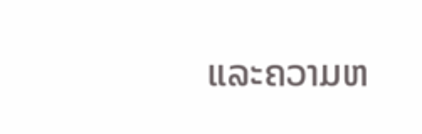ແລະຄວາມຫ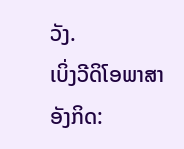ວັງ.
ເບິ່ງວີດິໂອພາສາອັງກິດ: